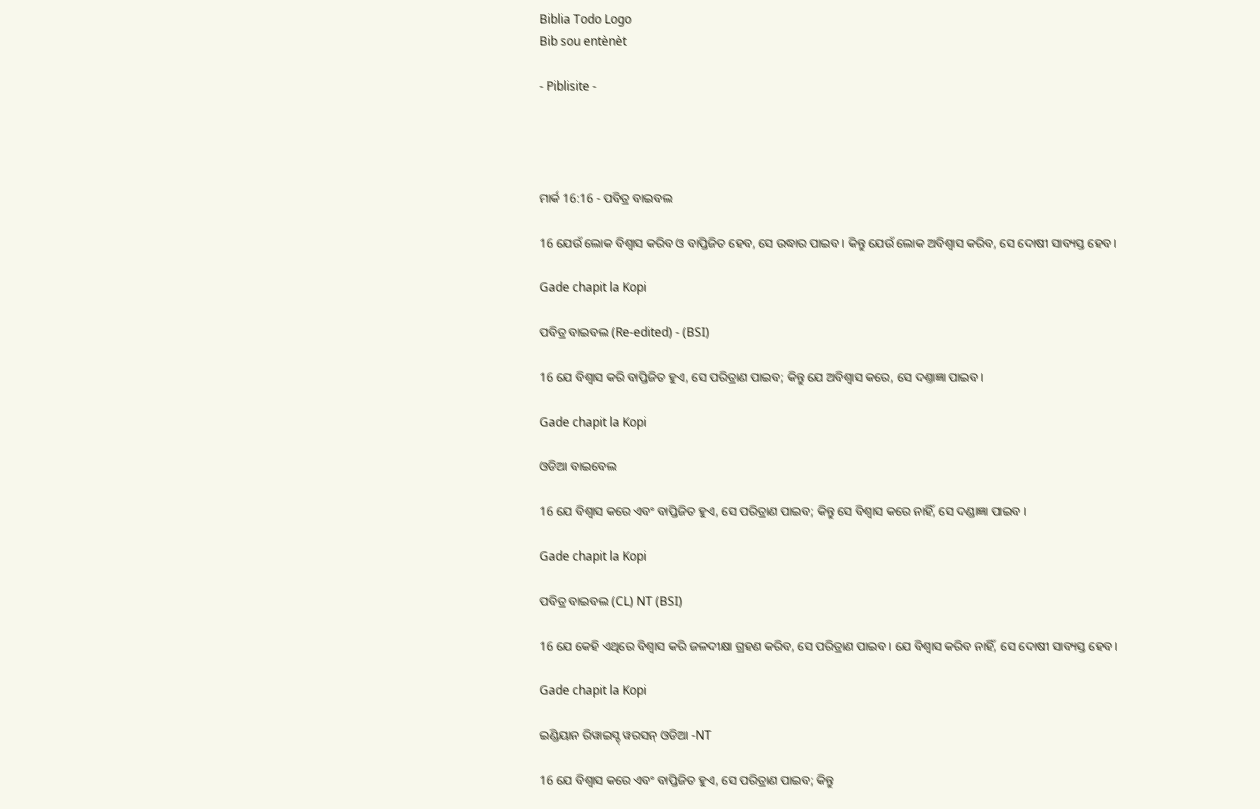Biblia Todo Logo
Bib sou entènèt

- Piblisite -




ମାର୍କ 16:16 - ପବିତ୍ର ବାଇବଲ

16 ଯେଉଁ ଲୋକ ବିଶ୍ୱାସ କରିବ ଓ ବାପ୍ତିଜିତ ହେବ, ସେ ଉଦ୍ଧାର ପାଇବ। କିନ୍ତୁ ଯେଉଁ ଲୋକ ଅବିଶ୍ୱାସ କରିବ, ସେ ଦୋଷୀ ସାବ୍ୟସ୍ତ ହେବ।

Gade chapit la Kopi

ପବିତ୍ର ବାଇବଲ (Re-edited) - (BSI)

16 ଯେ ବିଶ୍ଵାସ କରି ବାପ୍ତିଜିତ ହୁଏ, ସେ ପରିତ୍ରାଣ ପାଇବ; କିନ୍ତୁ ଯେ ଅବିଶ୍ଵାସ କରେ, ସେ ଦଣ୍ତାଜ୍ଞା ପାଇବ।

Gade chapit la Kopi

ଓଡିଆ ବାଇବେଲ

16 ଯେ ବିଶ୍ୱାସ କରେ ଏବଂ ବାପ୍ତିଜିତ ହୁଏ, ସେ ପରିତ୍ରାଣ ପାଇବ; କିନ୍ତୁ ସେ ବିଶ୍ୱାସ କରେ ନାହିଁ, ସେ ଦଣ୍ଡାଜ୍ଞା ପାଇବ ।

Gade chapit la Kopi

ପବିତ୍ର ବାଇବଲ (CL) NT (BSI)

16 ଯେ କେହି ଏଥିରେ ବିଶ୍ୱାସ କରି ଜଳଦୀକ୍ଷା ଗ୍ରହଣ କରିବ, ସେ ପରିତ୍ରାଣ ପାଇବ। ଯେ ବିଶ୍ୱାସ କରିବ ନାହିଁ, ସେ ଦୋଷୀ ସାବ୍ୟସ୍ତ ହେବ।

Gade chapit la Kopi

ଇଣ୍ଡିୟାନ ରିୱାଇସ୍ଡ୍ ୱରସନ୍ ଓଡିଆ -NT

16 ଯେ ବିଶ୍ୱାସ କରେ ଏବଂ ବାପ୍ତିଜିତ ହୁଏ, ସେ ପରିତ୍ରାଣ ପାଇବ; କିନ୍ତୁ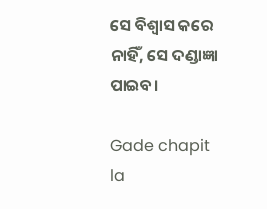ସେ ବିଶ୍ୱାସ କରେ ନାହିଁ, ସେ ଦଣ୍ଡାଜ୍ଞା ପାଇବ।

Gade chapit la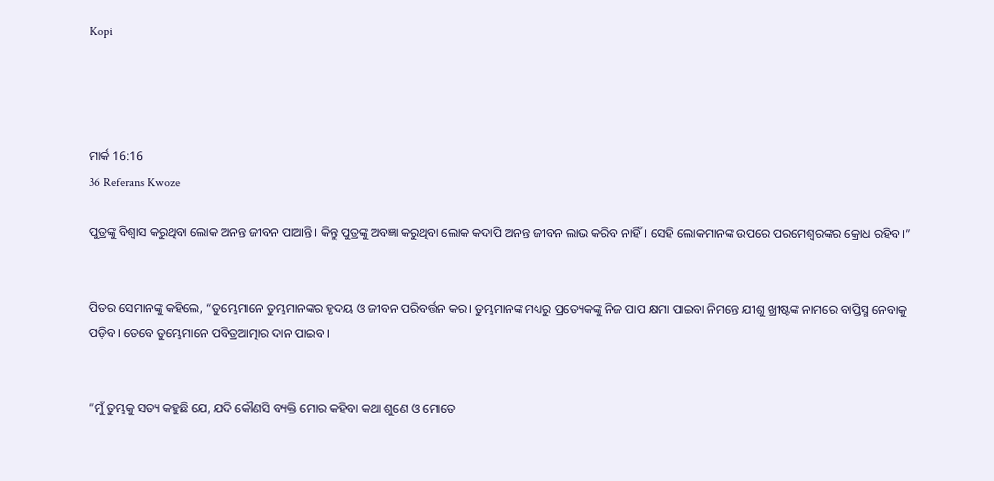Kopi




ମାର୍କ 16:16
36 Referans Kwoze

ପୁତ୍ରଙ୍କୁ ବିଶ୍ୱାସ କରୁଥିବା ଲୋକ ଅନନ୍ତ ଜୀବନ ପାଆନ୍ତି। କିନ୍ତୁ ପୁତ୍ରଙ୍କୁ ଅବଜ୍ଞା କରୁଥିବା ଲୋକ କଦାପି ଅନନ୍ତ ଜୀବନ ଲାଭ କରିବ ନାହିଁ। ସେହି ଲୋକମାନଙ୍କ ଉପରେ ପରମେଶ୍ୱରଙ୍କର କ୍ରୋଧ ରହିବ।”


ପିତର ସେମାନଙ୍କୁ କହିଲେ, “ତୁମ୍ଭେମାନେ ତୁମ୍ଭମାନଙ୍କର ହୃଦୟ ଓ ଜୀବନ ପରିବର୍ତ୍ତନ କର। ତୁମ୍ଭମାନଙ୍କ ମଧ୍ୟରୁ ପ୍ରତ୍ୟେକଙ୍କୁ ନିଜ ପାପ କ୍ଷମା ପାଇବା ନିମନ୍ତେ ଯୀଶୁ ଖ୍ରୀଷ୍ଟଙ୍କ ନାମରେ ବାପ୍ତିସ୍ମ ନେବାକୁ ପଡ଼ିବ। ତେବେ ତୁମ୍ଭେମାନେ ପବିତ୍ରଆତ୍ମାର ଦାନ ପାଇବ।


“ମୁଁ ତୁମ୍ଭକୁ ସତ୍ୟ କହୁଛି ଯେ, ଯଦି କୌଣସି ବ୍ୟକ୍ତି ମୋର କହିବା କଥା ଶୁଣେ ଓ ମୋତେ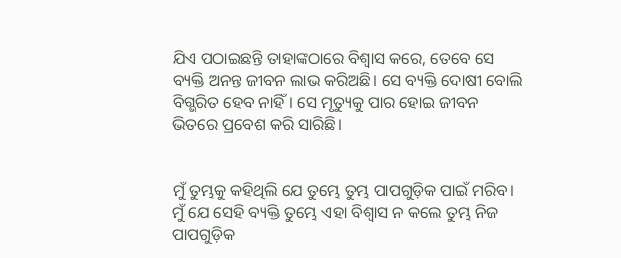ଯିଏ ପଠାଇଛନ୍ତି ତାହାଙ୍କଠାରେ ବିଶ୍ୱାସ କରେ, ତେବେ ସେ ବ୍ୟକ୍ତି ଅନନ୍ତ ଜୀବନ ଲାଭ କରିଅଛି। ସେ ବ୍ୟକ୍ତି ଦୋଷୀ ବୋଲି ବିଗ୍ଭରିତ ହେବ ନାହିଁ। ସେ ମୃତ୍ୟୁକୁ ପାର ହୋଇ ଜୀବନ ଭିତରେ ପ୍ରବେଶ କରି ସାରିଛି।


ମୁଁ ତୁମ୍ଭକୁ କହିଥିଲି ଯେ ତୁମ୍ଭେ ତୁମ୍ଭ ପାପଗୁଡ଼ିକ ପାଇଁ ମରିବ। ମୁଁ ଯେ ସେହି ବ୍ୟକ୍ତି ତୁମ୍ଭେ ଏହା ବିଶ୍ୱାସ ନ କଲେ ତୁମ୍ଭ ନିଜ ପାପଗୁଡ଼ିକ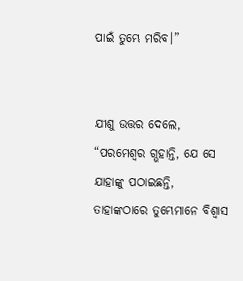ପାଇଁ ତୁମ୍ଭେ ମରିବ।”


ଯୀଶୁ ଉତ୍ତର ଦେଲେ, “ପରମେଶ୍ୱର ଗ୍ଭହାନ୍ତି, ଯେ ସେ ଯାହାଙ୍କୁ ପଠାଇଛନ୍ତି, ତାହାଙ୍କଠାରେ ତୁମ୍ଭେମାନେ ବିଶ୍ୱାସ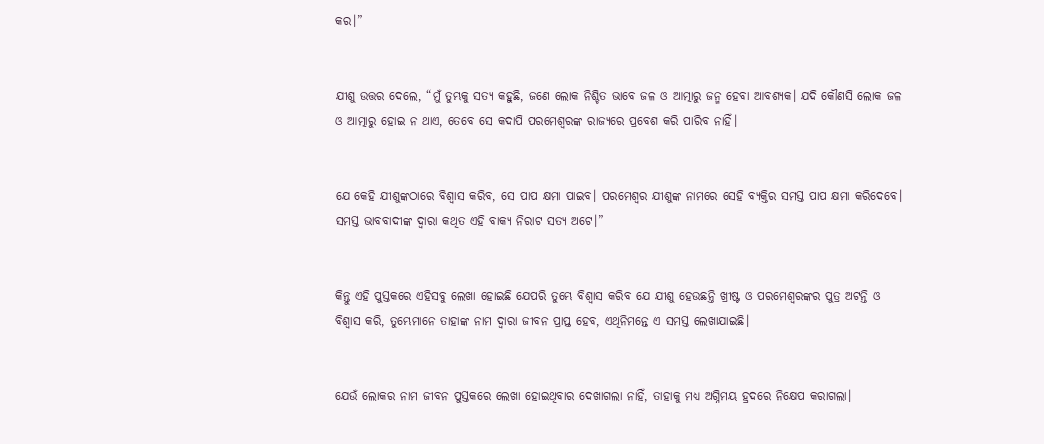କର।”


ଯୀଶୁ ଉତ୍ତର ଦେଲେ, “ମୁଁ ତୁମ୍ଭକୁ ସତ୍ୟ କହୁଛି, ଜଣେ ଲୋକ ନିଶ୍ଚିତ ଭାବେ ଜଳ ଓ ଆତ୍ମାରୁ ଜନ୍ମ ହେବା ଆବଶ୍ୟକ। ଯଦି କୌଣସି ଲୋକ ଜଳ ଓ ଆତ୍ମାରୁ ହୋଇ ନ ଥାଏ, ତେବେ ସେ କଦାପି ପରମେଶ୍ୱରଙ୍କ ରାଜ୍ୟରେ ପ୍ରବେଶ କରି ପାରିବ ନାହିଁ।


ଯେ କେହି ଯୀଶୁଙ୍କଠାରେ ବିଶ୍ୱାସ କରିବ, ସେ ପାପ କ୍ଷମା ପାଇବ। ପରମେଶ୍ୱର ଯୀଶୁଙ୍କ ନାମରେ ସେହି ବ୍ୟକ୍ତିର ସମସ୍ତ ପାପ କ୍ଷମା କରିଦେବେ। ସମସ୍ତ ଭାବବାଦୀଙ୍କ ଦ୍ୱାରା କଥିତ ଏହି ବାକ୍ୟ ନିରାଟ ସତ୍ୟ ଅଟେ।”


କିନ୍ତୁ ଏହି ପୁସ୍ତକରେ ଏହିସବୁ ଲେଖା ହୋଇଛି ଯେପରି ତୁମ୍ଭେ ବିଶ୍ୱାସ କରିବ ଯେ ଯୀଶୁ ହେଉଛନ୍ତି ଖ୍ରୀଷ୍ଟ ଓ ପରମେଶ୍ୱରଙ୍କର ପୁତ୍ର ଅଟନ୍ତି ଓ ବିଶ୍ୱାସ କରି, ତୁମ୍ଭେମାନେ ତାହାଙ୍କ ନାମ ଦ୍ୱାରା ଜୀବନ ପ୍ରାପ୍ତ ହେବ, ଏଥିନିମନ୍ତେ ଏ ସମସ୍ତ ଲେଖାଯାଇଛି।


ଯେଉଁ ଲୋକର ନାମ ଜୀବନ ପୁସ୍ତକରେ ଲେଖା ହୋଇଥିବାର ଦେଖାଗଲା ନାହିଁ, ତାହାକୁ ମଧ୍ୟ ଅଗ୍ନିମୟ ହ୍ରଦରେ ନିକ୍ଷେପ କରାଗଲା।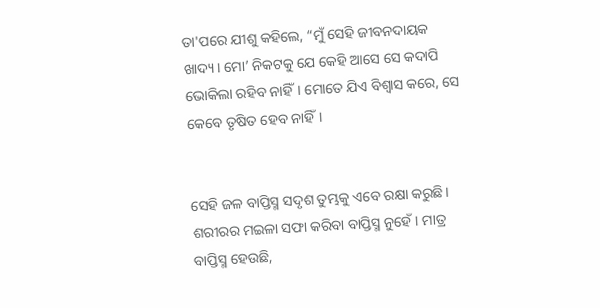ତା'ପରେ ଯୀଶୁ କହିଲେ, “ମୁଁ ସେହି ଜୀବନଦାୟକ ଖାଦ୍ୟ। ମୋ’ ନିକଟକୁ ଯେ କେହି ଆସେ ସେ କଦାପି ଭୋକିଲା ରହିବ ନାହିଁ। ମୋତେ ଯିଏ ବିଶ୍ୱାସ କରେ, ସେ କେବେ ତୃଷିତ ହେବ ନାହିଁ।


ସେହି ଜଳ ବାପ୍ତିସ୍ମ ସଦୃଶ ତୁମ୍ଭକୁ ଏବେ ରକ୍ଷା କରୁଛି। ଶରୀରର ମଇଳା ସଫା କରିବା ବାପ୍ତିସ୍ମ ନୁହେଁ। ମାତ୍ର ବାପ୍ତିସ୍ମ ହେଉଛି,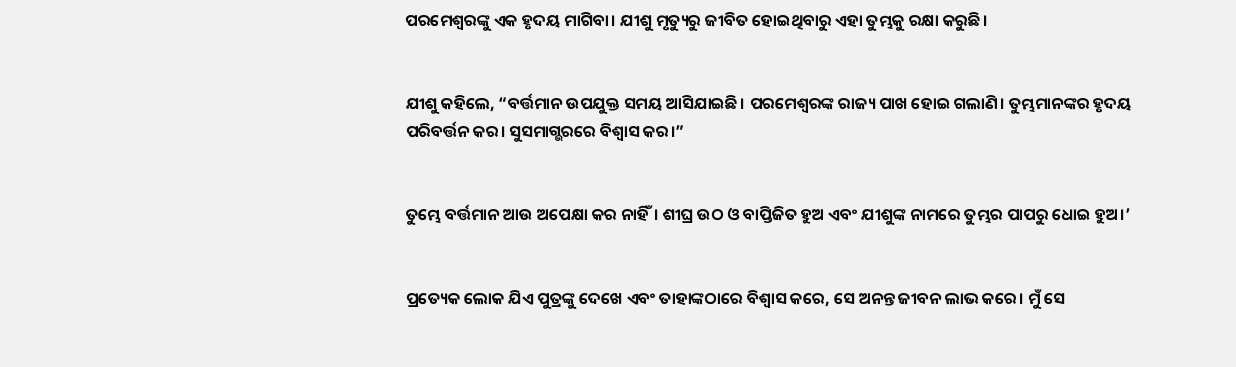ପରମେଶ୍ୱରଙ୍କୁ ଏକ ହୃଦୟ ମାଗିବା। ଯୀଶୁ ମୃତ୍ୟୁରୁ ଜୀବିତ ହୋଇଥିବାରୁ ଏହା ତୁମ୍ଭକୁ ରକ୍ଷା କରୁଛି।


ଯୀଶୁ କହିଲେ, “ବର୍ତ୍ତମାନ ଉପଯୁକ୍ତ ସମୟ ଆସିଯାଇଛି। ପରମେଶ୍ୱରଙ୍କ ରାଜ୍ୟ ପାଖ ହୋଇ ଗଲାଣି। ତୁମ୍ଭମାନଙ୍କର ହୃଦୟ ପରିବର୍ତ୍ତନ କର। ସୁସମାଗ୍ଭରରେ ବିଶ୍ୱାସ କର।”


ତୁମ୍ଭେ ବର୍ତ୍ତମାନ ଆଉ ଅପେକ୍ଷା କର ନାହିଁ। ଶୀଘ୍ର ଉଠ ଓ ବାପ୍ତିଜିତ ହୁଅ ଏବଂ ଯୀଶୁଙ୍କ ନାମରେ ତୁମ୍ଭର ପାପରୁ ଧୋଇ ହୁଅ।’


ପ୍ରତ୍ୟେକ ଲୋକ ଯିଏ ପୁତ୍ରଙ୍କୁ ଦେଖେ ଏବଂ ତାହାଙ୍କଠାରେ ବିଶ୍ୱାସ କରେ, ସେ ଅନନ୍ତ ଜୀବନ ଲାଭ କରେ। ମୁଁ ସେ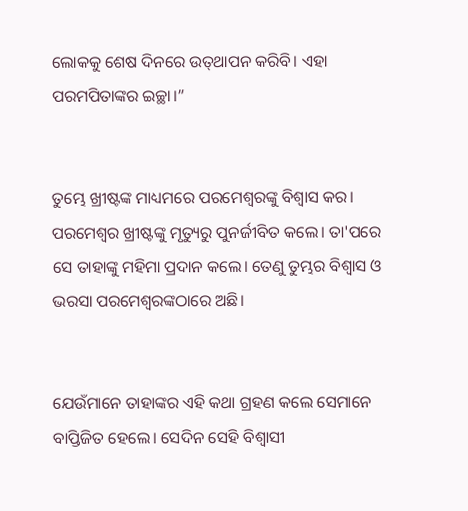ଲୋକକୁ ଶେଷ ଦିନରେ ଉ‌ତ୍‌ଥାପନ କରିବି। ଏହା ପରମପିତାଙ୍କର ଇଚ୍ଛା।”


ତୁମ୍ଭେ ଖ୍ରୀଷ୍ଟଙ୍କ ମାଧ୍ୟମରେ ପରମେଶ୍ୱରଙ୍କୁ ବିଶ୍ୱାସ କର। ପରମେଶ୍ୱର ଖ୍ରୀଷ୍ଟଙ୍କୁ ମୃତ୍ୟୁରୁ ପୁନର୍ଜୀବିତ କଲେ। ତା'ପରେ ସେ ତାହାଙ୍କୁ ମହିମା ପ୍ରଦାନ କଲେ। ତେଣୁ ତୁମ୍ଭର ବିଶ୍ୱାସ ଓ ଭରସା ପରମେଶ୍ୱରଙ୍କଠାରେ ଅଛି।


ଯେଉଁମାନେ ତାହାଙ୍କର ଏହି କଥା ଗ୍ରହଣ କଲେ ସେମାନେ ବାପ୍ତିଜିତ ହେଲେ। ସେଦିନ ସେହି ବିଶ୍ୱାସୀ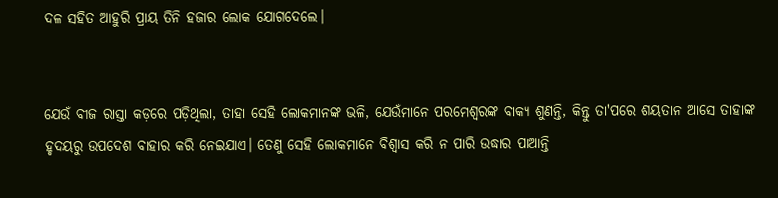ଦଳ ସହିତ ଆହୁରି ପ୍ରାୟ ତିନି ହଜାର ଲୋକ ଯୋଗଦେଲେ।


ଯେଉଁ ବୀଜ ରାସ୍ତା କଡ଼ରେ ପଡ଼ିଥିଲା, ତାହା ସେହି ଲୋକମାନଙ୍କ ଭଳି, ଯେଉଁମାନେ ପରମେଶ୍ୱରଙ୍କ ବାକ୍ୟ ଶୁଣନ୍ତି, କିନ୍ତୁ ତା'ପରେ ଶୟତାନ ଆସେ ତାହାଙ୍କ ହୃଦୟରୁ ଉପଦେଶ ବାହାର କରି ନେଇଯାଏ। ତେଣୁ ସେହି ଲୋକମାନେ ବିଶ୍ୱାସ କରି ନ ପାରି ଉଦ୍ଧାର ପାଆନ୍ତି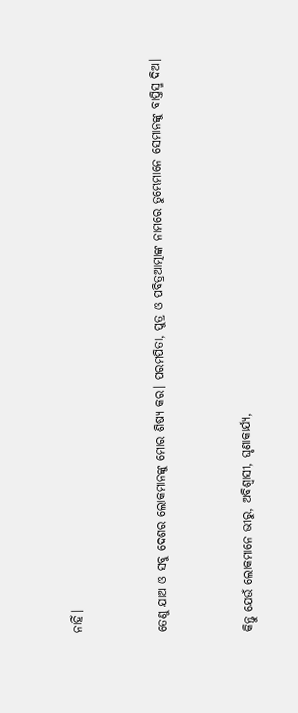ନାହିଁ।


ତେଣୁ ଯାଅ ଓ ସବୁ ଦେଶର ଲୋକମାନଙ୍କୁ ମୋର ଶିଷ୍ୟ କର। ପରମପିତା, ପୁତ୍ର ଓ ପବିତ୍ରଆତ୍ମାଙ୍କ ନାମରେ ତୁମ୍ଭେମାନେ ସେମାନଙ୍କୁ ବାପ୍ତିସ୍ମ ଦିଅ।


କିନ୍ତୁ ଯେଉଁ ଲୋକମାନେ ଭୀରୁ, ଅବିଶ୍ୱାସୀ, ଘୃଣାକାର୍ଯ୍ୟ,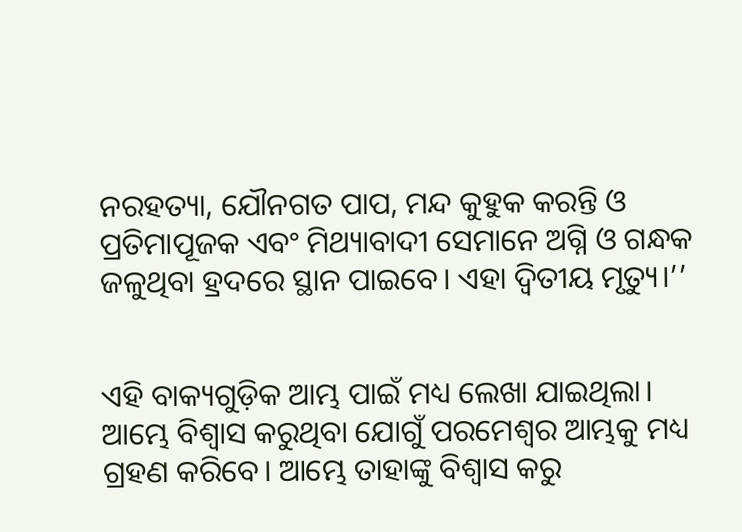ନରହତ୍ୟା, ଯୌନଗତ ପାପ, ମନ୍ଦ କୁହୁକ କରନ୍ତି ଓ ପ୍ରତିମାପୂଜକ ଏବଂ ମିଥ୍ୟାବାଦୀ ସେମାନେ ଅଗ୍ନି ଓ ଗନ୍ଧକ ଜଳୁଥିବା ହ୍ରଦରେ ସ୍ଥାନ ପାଇବେ। ଏହା ଦ୍ୱିତୀୟ ମୃତ୍ୟୁ।’’


ଏହି ବାକ୍ୟଗୁଡ଼ିକ ଆମ୍ଭ ପାଇଁ ମଧ୍ୟ ଲେଖା ଯାଇଥିଲା। ଆମ୍ଭେ ବିଶ୍ୱାସ କରୁଥିବା ଯୋଗୁଁ ପରମେଶ୍ୱର ଆମ୍ଭକୁ ମଧ୍ୟ ଗ୍ରହଣ କରିବେ। ଆମ୍ଭେ ତାହାଙ୍କୁ ବିଶ୍ୱାସ କରୁ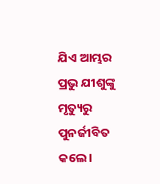ଯିଏ ଆମ୍ଭର ପ୍ରଭୁ ଯୀଶୁଙ୍କୁ ମୃତ୍ୟୁରୁ ପୁନର୍ଜୀବିତ କଲେ।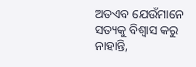ଅତଏବ ଯେଉଁମାନେ ସତ୍ୟକୁ ବିଶ୍ୱାସ କରୁ ନାହାନ୍ତି,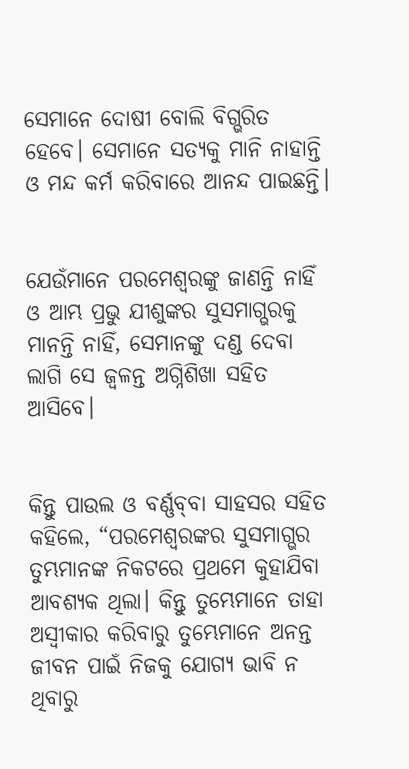ସେମାନେ ଦୋଷୀ ବୋଲି ବିଗ୍ଭରିତ ହେବେ। ସେମାନେ ସତ୍ୟକୁ ମାନି ନାହାନ୍ତି ଓ ମନ୍ଦ କର୍ମ କରିବାରେ ଆନନ୍ଦ ପାଇଛନ୍ତି।


ଯେଉଁମାନେ ପରମେଶ୍ୱରଙ୍କୁ ଜାଣନ୍ତି ନାହିଁ ଓ ଆମ୍ଭ ପ୍ରଭୁ ଯୀଶୁଙ୍କର ସୁସମାଗ୍ଭରକୁ ମାନନ୍ତି ନାହିଁ, ସେମାନଙ୍କୁ ଦଣ୍ଡ ଦେବା ଲାଗି ସେ ଜ୍ୱଳନ୍ତ ଅଗ୍ନିଶିଖା ସହିତ ଆସିବେ।


କିନ୍ତୁ ପାଉଲ ଓ ବର୍ଣ୍ଣ‌ବ୍‌‌ବା ସାହସର ସହିତ କହିଲେ, “ପରମେଶ୍ୱରଙ୍କର ସୁସମାଗ୍ଭର ତୁମ୍ଭମାନଙ୍କ ନିକଟରେ ପ୍ରଥମେ କୁହାଯିବା ଆବଶ୍ୟକ ଥିଲା। କିନ୍ତୁ ତୁମ୍ଭେମାନେ ତାହା ଅସ୍ୱୀକାର କରିବାରୁ ତୁମ୍ଭେମାନେ ଅନନ୍ତ ଜୀବନ ପାଇଁ ନିଜକୁ ଯୋଗ୍ୟ ଭାବି ନ ଥିବାରୁ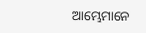ଆମ୍ଭେମାନେ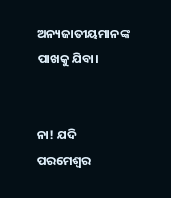ଅନ୍ୟଜାତୀୟମାନଙ୍କ ପାଖକୁ ଯିବା।


ନା! ଯଦି ପରମେଶ୍ୱର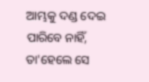ଆମ୍ଭକୁ ଦଣ୍ଡ ଦେଇ ପାରିବେ ନାହିଁ, ତା'ହେଲେ ସେ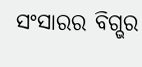ସଂସାରର ବିଗ୍ଭର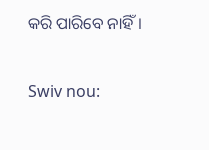କରି ପାରିବେ ନାହିଁ।


Swiv nou: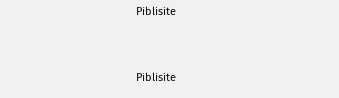Piblisite


Piblisite